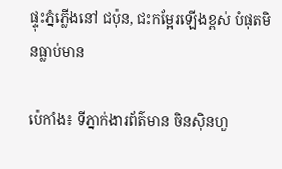ផ្ទុះភ្នំភ្លើងនៅ ជប៉ុន, ជះកម្អែរឡើងខ្ពស់ បំផុតមិនធ្លាប់មាន

ប៉េកាំង៖ ទីភ្នាក់ងារព័ត៌មាន ចិនស៊ិនហួ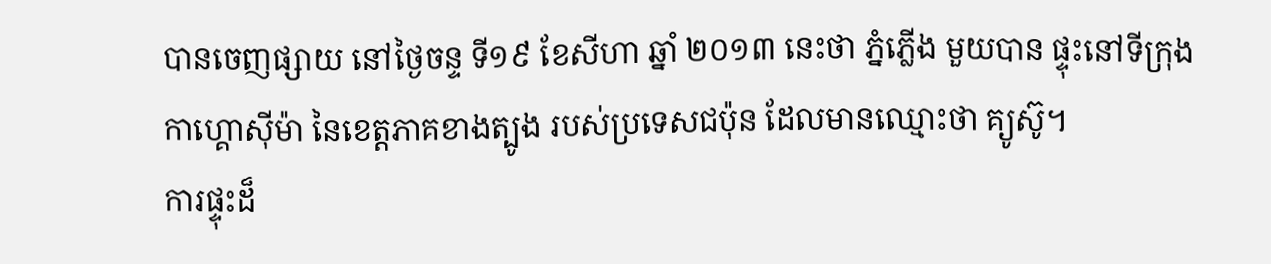បានចេញផ្សាយ នៅថ្ងៃចន្ទ ទី១៩ ខែសីហា ឆ្នាំ ២០១៣ នេះថា ភ្នំភ្លើង មួយបាន ផ្ទុះនៅទីក្រុង កាហ្គោស៊ីម៉ា នៃខេត្តភាគខាងត្បូង របស់ប្រទេសជប៉ុន ដែលមានឈ្មោះថា គ្យូស៊ូ។
ការផ្ទុះដ៏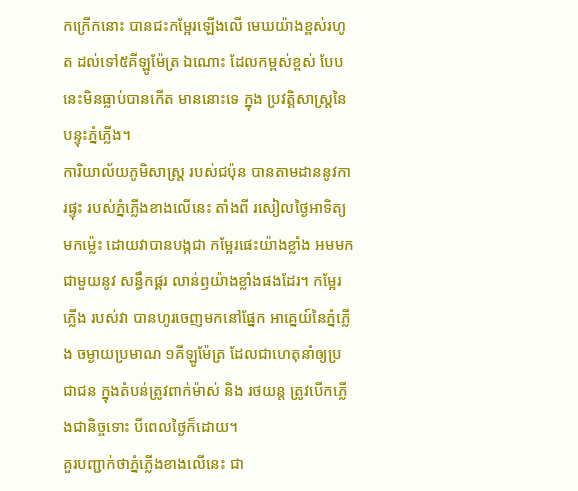កក្រើកនោះ បានជះកម្អែរឡើងលើ មេឃយ៉ាងខ្ពស់រហូត ដល់ទៅ៥គីឡូម៉ែត្រ ឯណោះ ដែលកម្ពស់ខ្ពស់ បែបនេះមិនធ្លាប់បានកើត មាននោះទេ ក្នុង ប្រវត្តិសាស្ត្រនៃបន្ទុះភ្នំភ្លើង។
ការិយាល័យភូមិសាស្ត្រ របស់ជប៉ុន បានតាមដាននូវការផ្ទុះ របស់ភ្នំភ្លើងខាងលើនេះ តាំងពី រសៀលថ្ងៃអាទិត្យ មកម្ល៉េះ ដោយវាបានបង្កជា កម្អែរផេះយ៉ាងខ្លាំង អមមកជាមួយនូវ សន្ធឹកផ្គរ លាន់ឭយ៉ាងខ្លាំងផងដែរ។ កម្អែរភ្លើង របស់វា បានហូរចេញមកនៅផ្នែក អាគ្នេយ៍នៃភ្នំភ្លើង ចម្ងាយប្រមាណ ១គីឡូម៉ែត្រ ដែលជាហេតុនាំឲ្យប្រជាជន ក្នុងតំបន់ត្រូវពាក់ម៉ាស់ និង រថយន្ត ត្រូវបើកភ្លើងជានិច្ចទោះ បីពេលថ្ងៃក៏ដោយ។
គួរបញ្ជាក់ថាភ្នំភ្លើងខាងលើនេះ ជា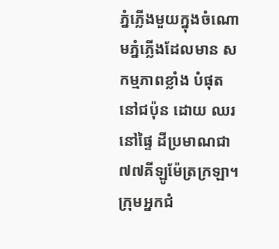ភ្នំភ្លើងមួយក្នុងចំណោមភ្នំភ្លើងដែលមាន សកម្មភាពខ្លាំង បំផុតនៅជប៉ុន ដោយ ឈរនៅផ្ទៃ ដីប្រមាណជា ៧៧គីឡូម៉ែត្រក្រឡា។ ក្រុមអ្នកជំ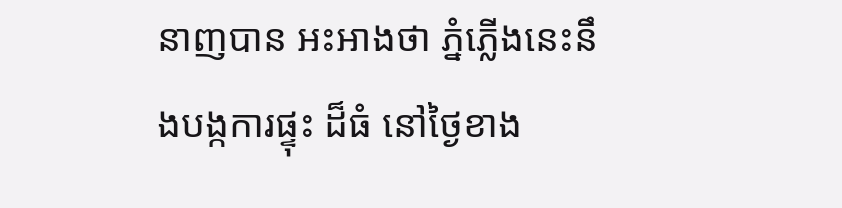នាញបាន អះអាងថា ភ្នំភ្លើងនេះនឹងបង្កការផ្ទុះ ដ៏ធំ នៅថ្ងៃខាង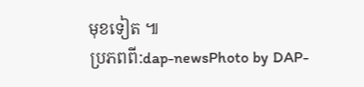មុខទៀត ៕
ប្រភពពី:dap-newsPhoto by DAP-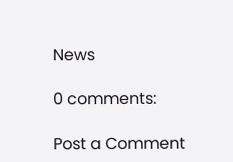News

0 comments:

Post a Comment